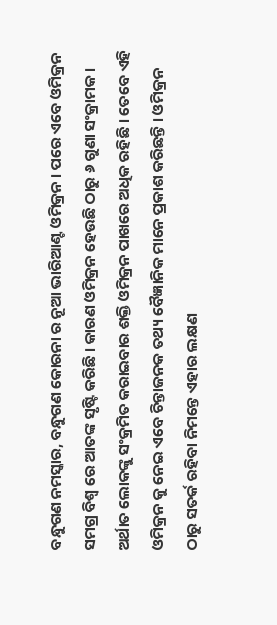ବନ୍ଧୁଗଣ ନମସ୍କାର, ବନ୍ଧୁଗଣ କୋରନା ର ନୂଆ ଭାରିଆଣ୍ଟ ଓମିକ୍ରନ । ପରେ ଏବେ ଓମିକ୍ରନ ସମଗ୍ର ବିଶ୍ୱ ରେ ଆତଙ୍କ ସୃଷ୍ଟି କରିଛି । କାରଣ ଓମିକ୍ରନ ହେଉଛି ଠାରୁ ୬ ଗୁଣା ସଂକ୍ରାମକ । ଅର୍ଥାତ ଲୋକଙ୍କୁ ସଂକ୍ରମିତ କରାଇବାର ଶକ୍ତି ଓମିକ୍ରନ ପାଖରେ ଅଧିକ ରହିଛି । ତେବେ ଏହି ଓମିକ୍ରନ କୁ ନେଇ ଏବେ ଚିନ୍ତାଜନକ ତଥ୍ୟ ବୈଜ୍ଞାନିକ ମାନେ ପ୍ରକାଶ କରିଛନ୍ତି । ଓମିକ୍ରନ ଠାରୁ ସତର୍କ ରହିବା ନିମନ୍ତେ ଏହାର ଲକ୍ଷଣ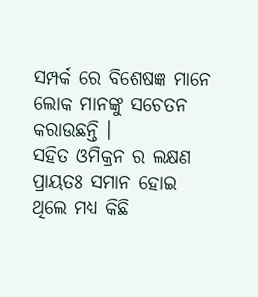ସମ୍ପର୍କ ରେ ବିଶେଷଜ୍ଞ ମାନେ ଲୋକ ମାନଙ୍କୁ ସଚେତନ କରାଉଛନ୍ତି ।
ସହିତ ଓମିକ୍ରନ ର ଲକ୍ଷଣ ପ୍ରାୟତଃ ସମାନ ହୋଇ ଥିଲେ ମଧ୍ୟ କିଛି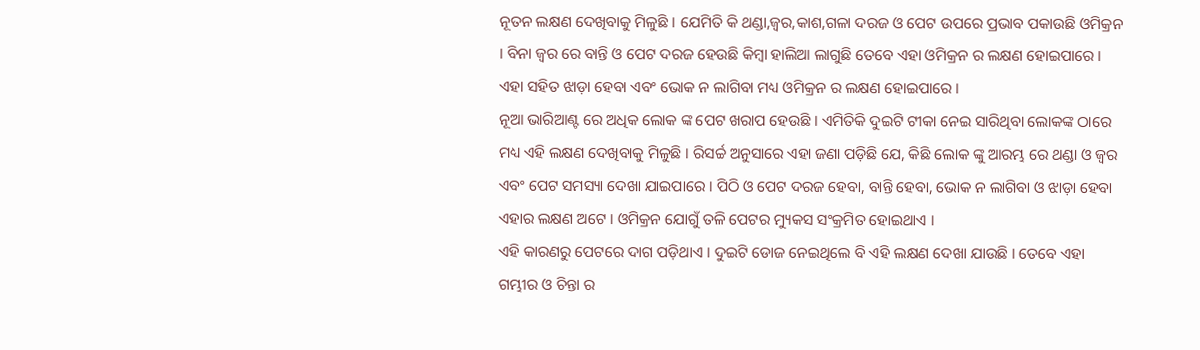ନୂତନ ଲକ୍ଷଣ ଦେଖିବାକୁ ମିଳୁଛି । ଯେମିତି କି ଥଣ୍ଡା,ଜ୍ଵର,କାଶ,ଗଳା ଦରଜ ଓ ପେଟ ଉପରେ ପ୍ରଭାବ ପକାଉଛି ଓମିକ୍ରନ । ବିନା ଜ୍ଵର ରେ ବାନ୍ତି ଓ ପେଟ ଦରଜ ହେଉଛି କିମ୍ବା ହାଲିଆ ଲାଗୁଛି ତେବେ ଏହା ଓମିକ୍ରନ ର ଲକ୍ଷଣ ହୋଇପାରେ । ଏହା ସହିତ ଝାଡ଼ା ହେବା ଏବଂ ଭୋକ ନ ଲାଗିବା ମଧ୍ୟ ଓମିକ୍ରନ ର ଲକ୍ଷଣ ହୋଇପାରେ ।
ନୂଆ ଭାରିଆଣ୍ଟ ରେ ଅଧିକ ଲୋକ ଙ୍କ ପେଟ ଖରାପ ହେଉଛି । ଏମିତିକି ଦୁଇଟି ଟୀକା ନେଇ ସାରିଥିବା ଲୋକଙ୍କ ଠାରେ ମଧ୍ୟ ଏହି ଲକ୍ଷଣ ଦେଖିବାକୁ ମିଳୁଛି । ରିସର୍ଚ୍ଚ ଅନୁସାରେ ଏହା ଜଣା ପଡ଼ିଛି ଯେ, କିଛି ଲୋକ ଙ୍କୁ ଆରମ୍ଭ ରେ ଥଣ୍ଡା ଓ ଜ୍ଵର ଏବଂ ପେଟ ସମସ୍ୟା ଦେଖା ଯାଇପାରେ । ପିଠି ଓ ପେଟ ଦରଜ ହେବା, ବାନ୍ତି ହେବା, ଭୋକ ନ ଲାଗିବା ଓ ଝାଡ଼ା ହେବା ଏହାର ଲକ୍ଷଣ ଅଟେ । ଓମିକ୍ରନ ଯୋଗୁଁ ତଳି ପେଟର ମ୍ୟୁକସ ସଂକ୍ରମିତ ହୋଇଥାଏ ।
ଏହି କାରଣରୁ ପେଟରେ ଦାଗ ପଡ଼ିଥାଏ । ଦୁଇଟି ଡୋଜ ନେଇଥିଲେ ବି ଏହି ଲକ୍ଷଣ ଦେଖା ଯାଉଛି । ତେବେ ଏହା ଗମ୍ଭୀର ଓ ଚିନ୍ତା ର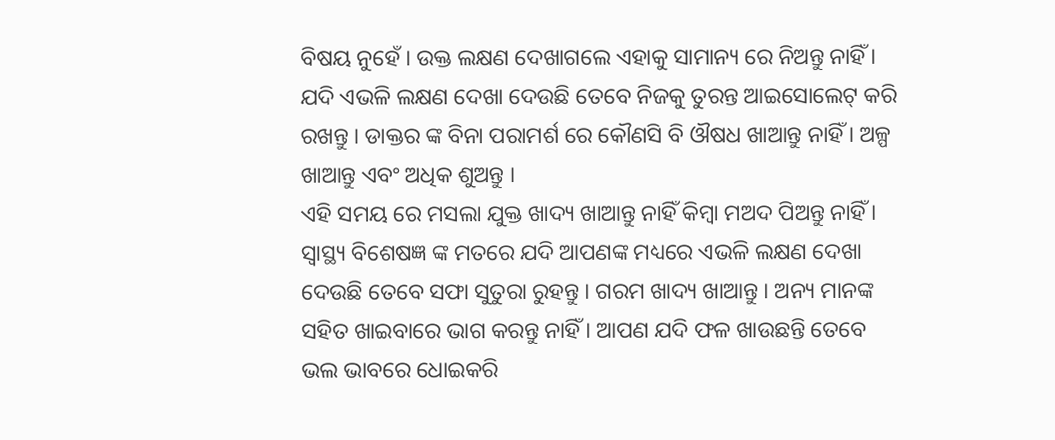ବିଷୟ ନୁହେଁ । ଉକ୍ତ ଲକ୍ଷଣ ଦେଖାଗଲେ ଏହାକୁ ସାମାନ୍ୟ ରେ ନିଅନ୍ତୁ ନାହିଁ । ଯଦି ଏଭଳି ଲକ୍ଷଣ ଦେଖା ଦେଉଛି ତେବେ ନିଜକୁ ତୁରନ୍ତ ଆଇସୋଲେଟ୍ କରି ରଖନ୍ତୁ । ଡାକ୍ତର ଙ୍କ ବିନା ପରାମର୍ଶ ରେ କୌଣସି ବି ଔଷଧ ଖାଆନ୍ତୁ ନାହିଁ । ଅଳ୍ପ ଖାଆନ୍ତୁ ଏବଂ ଅଧିକ ଶୁଅନ୍ତୁ ।
ଏହି ସମୟ ରେ ମସଲା ଯୁକ୍ତ ଖାଦ୍ୟ ଖାଆନ୍ତୁ ନାହିଁ କିମ୍ବା ମଅଦ ପିଅନ୍ତୁ ନାହିଁ । ସ୍ୱାସ୍ଥ୍ୟ ବିଶେଷଜ୍ଞ ଙ୍କ ମତରେ ଯଦି ଆପଣଙ୍କ ମଧ୍ୟରେ ଏଭଳି ଲକ୍ଷଣ ଦେଖା ଦେଉଛି ତେବେ ସଫା ସୁତୁରା ରୁହନ୍ତୁ । ଗରମ ଖାଦ୍ୟ ଖାଆନ୍ତୁ । ଅନ୍ୟ ମାନଙ୍କ ସହିତ ଖାଇବାରେ ଭାଗ କରନ୍ତୁ ନାହିଁ । ଆପଣ ଯଦି ଫଳ ଖାଉଛନ୍ତି ତେବେ ଭଲ ଭାବରେ ଧୋଇକରି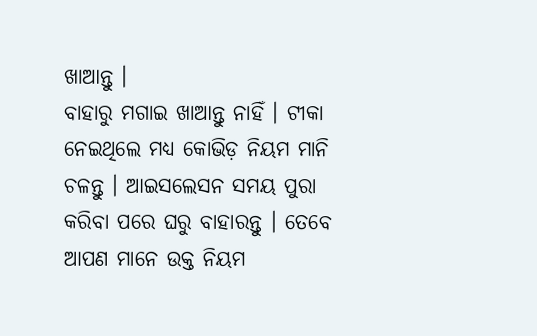ଖାଆନ୍ତୁ ।
ବାହାରୁ ମଗାଇ ଖାଆନ୍ତୁ ନାହିଁ । ଟୀକା ନେଇଥିଲେ ମଧ୍ୟ କୋଭିଡ଼ ନିୟମ ମାନି ଚଳନ୍ତୁ । ଆଇସଲେସନ ସମୟ ପୁରା କରିବା ପରେ ଘରୁ ବାହାରନ୍ତୁ । ତେବେ ଆପଣ ମାନେ ଉକ୍ତ ନିୟମ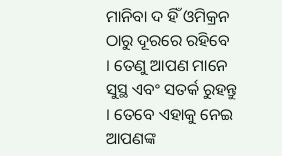ମାନିବା ଦ ହିଁ ଓମିକ୍ରନ ଠାରୁ ଦୂରରେ ରହିବେ । ତେଣୁ ଆପଣ ମାନେ ସୁସ୍ଥ ଏବଂ ସତର୍କ ରୁହନ୍ତୁ । ତେବେ ଏହାକୁ ନେଇ ଆପଣଙ୍କ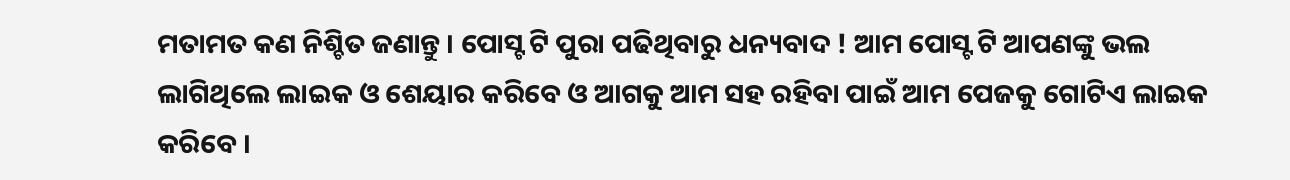ମତାମତ କଣ ନିଶ୍ଚିତ ଜଣାନ୍ତୁ । ପୋସ୍ଟ ଟି ପୁରା ପଢିଥିବାରୁ ଧନ୍ୟବାଦ ! ଆମ ପୋସ୍ଟ ଟି ଆପଣଙ୍କୁ ଭଲ ଲାଗିଥିଲେ ଲାଇକ ଓ ଶେୟାର କରିବେ ଓ ଆଗକୁ ଆମ ସହ ରହିବା ପାଇଁ ଆମ ପେଜକୁ ଗୋଟିଏ ଲାଇକ କରିବେ ।